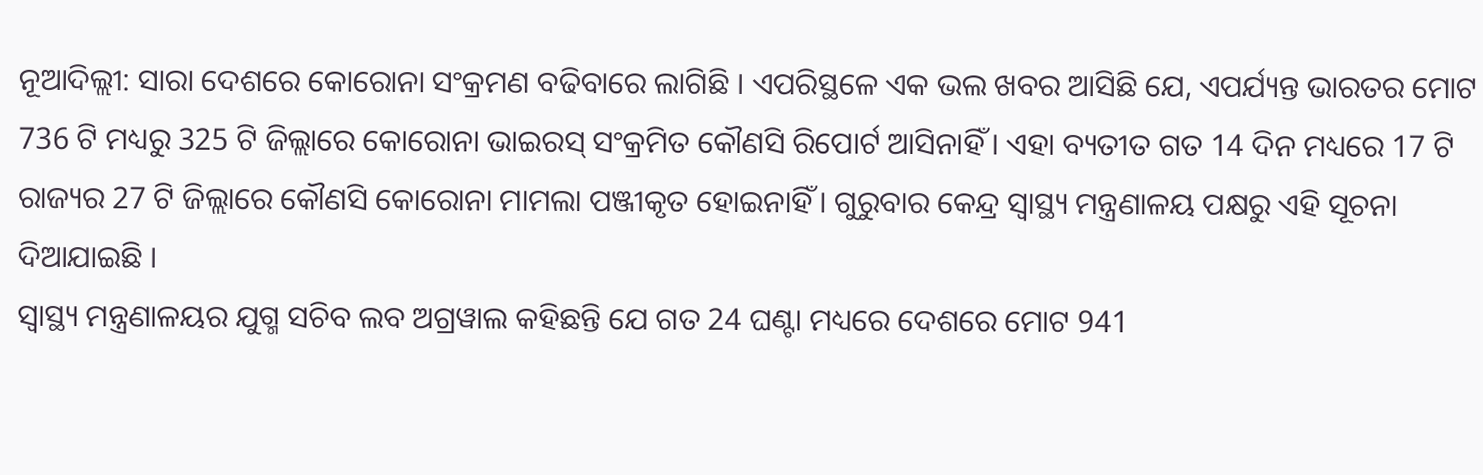ନୂଆଦିଲ୍ଲୀ: ସାରା ଦେଶରେ କୋରୋନା ସଂକ୍ରମଣ ବଢିବାରେ ଲାଗିଛି । ଏପରିସ୍ଥଳେ ଏକ ଭଲ ଖବର ଆସିଛି ଯେ, ଏପର୍ଯ୍ୟନ୍ତ ଭାରତର ମୋଟ 736 ଟି ମଧ୍ୟରୁ 325 ଟି ଜିଲ୍ଲାରେ କୋରୋନା ଭାଇରସ୍ ସଂକ୍ରମିତ କୌଣସି ରିପୋର୍ଟ ଆସିନାହିଁ । ଏହା ବ୍ୟତୀତ ଗତ 14 ଦିନ ମଧ୍ୟରେ 17 ଟି ରାଜ୍ୟର 27 ଟି ଜିଲ୍ଲାରେ କୌଣସି କୋରୋନା ମାମଲା ପଞ୍ଜୀକୃତ ହୋଇନାହିଁ । ଗୁରୁବାର କେନ୍ଦ୍ର ସ୍ବାସ୍ଥ୍ୟ ମନ୍ତ୍ରଣାଳୟ ପକ୍ଷରୁ ଏହି ସୂଚନା ଦିଆଯାଇଛି ।
ସ୍ବାସ୍ଥ୍ୟ ମନ୍ତ୍ରଣାଳୟର ଯୁଗ୍ମ ସଚିବ ଲବ ଅଗ୍ରୱାଲ କହିଛନ୍ତି ଯେ ଗତ 24 ଘଣ୍ଟା ମଧ୍ୟରେ ଦେଶରେ ମୋଟ 941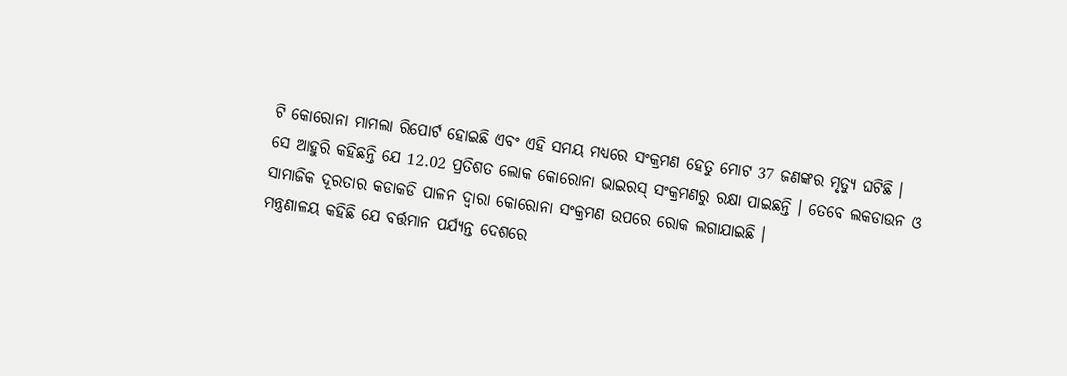ଟି କୋରୋନା ମାମଲା ରିପୋର୍ଟ ହୋଇଛି ଏବଂ ଏହି ସମୟ ମଧ୍ୟରେ ସଂକ୍ରମଣ ହେତୁ ମୋଟ 37 ଜଣଙ୍କର ମୃତ୍ୟୁ ଘଟିଛି ।
ସେ ଆହୁରି କହିଛନ୍ତି ଯେ 12.02 ପ୍ରତିଶତ ଲୋକ କୋରୋନା ଭାଇରସ୍ ସଂକ୍ରମଣରୁ ରକ୍ଷା ପାଇଛନ୍ତି । ତେବେ ଲକଡାଉନ ଓ ସାମାଜିକ ଦୂରତାର କଡାକଡି ପାଳନ ଦ୍ବାରା କୋରୋନା ସଂକ୍ରମଣ ଉପରେ ରୋକ ଲଗାଯାଇଛି ।
ମନ୍ତ୍ରଣାଳୟ କହିଛି ଯେ ବର୍ତ୍ତମାନ ପର୍ଯ୍ୟନ୍ତ ଦେଶରେ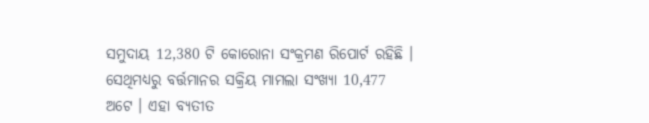ସମୁଦାୟ 12,380 ଟି କୋରୋନା ସଂକ୍ରମଣ ରିପୋର୍ଟ ରହିଛି । ସେଥିମଧ୍ୟରୁ ବର୍ତ୍ତମାନର ସକ୍ରିୟ ମାମଲା ସଂଖ୍ୟା 10,477 ଅଟେ । ଏହା ବ୍ୟତୀତ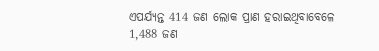ଏପର୍ଯ୍ୟନ୍ତ 414 ଜଣ ଲୋକ ପ୍ରାଣ ହରାଇଥିବାବେଳେ 1,488 ଜଣ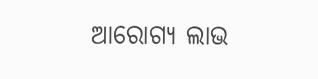ଆରୋଗ୍ୟ ଲାଭ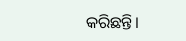କରିଛନ୍ତି।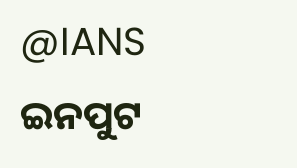@IANS ଇନପୁଟ